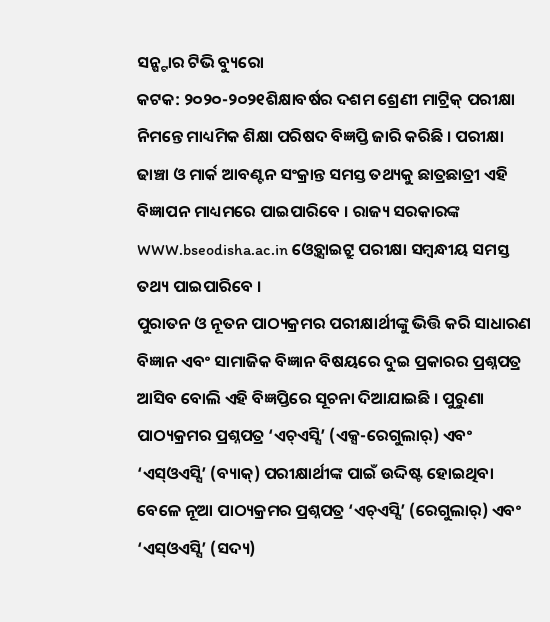ସନ୍ଷ୍ଟାର ଟିଭି ବ୍ୟୁରୋ
କଟକ: ୨୦୨୦-୨୦୨୧ଶିକ୍ଷାବର୍ଷର ଦଶମ ଶ୍ରେଣୀ ମାଟ୍ରିକ୍ ପରୀକ୍ଷା ନିମନ୍ତେ ମାଧ୍ୟମିକ ଶିକ୍ଷା ପରିଷଦ ବିଜ୍ଞପ୍ତି ଜାରି କରିଛି । ପରୀକ୍ଷା ଢାଞ୍ଚା ଓ ମାର୍କ ଆବଣ୍ଟନ ସଂକ୍ରାନ୍ତ ସମସ୍ତ ତଥ୍ୟକୁ ଛାତ୍ରଛାତ୍ରୀ ଏହି ବିଜ୍ଞାପନ ମାଧ୍ୟମରେ ପାଇପାରିବେ । ରାଜ୍ୟ ସରକାରଙ୍କ WWW.bseodisha.ac.in ଓ୍ଵେବ୍ସାଇଟ୍ରୁ ପରୀକ୍ଷା ସମ୍ଵନ୍ଧୀୟ ସମସ୍ତ ତଥ୍ୟ ପାଇପାରିବେ ।
ପୁରାତନ ଓ ନୂତନ ପାଠ୍ୟକ୍ରମର ପରୀକ୍ଷାର୍ଥୀଙ୍କୁ ଭିତ୍ତି କରି ସାଧାରଣ ବିଜ୍ଞାନ ଏବଂ ସାମାଜିକ ବିଜ୍ଞାନ ବିଷୟରେ ଦୁଇ ପ୍ରକାରର ପ୍ରଶ୍ନପତ୍ର ଆସିବ ବୋଲି ଏହି ବିଜ୍ଞପ୍ତିରେ ସୂଚନା ଦିଆଯାଇଛି । ପୁରୁଣା ପାଠ୍ୟକ୍ରମର ପ୍ରଶ୍ନପତ୍ର ‘ଏଚ୍ଏସ୍ସି’ (ଏକ୍ସ-ରେଗୁଲାର୍) ଏବଂ ‘ଏସ୍ଓଏସ୍ସି’ (ବ୍ୟାକ୍) ପରୀକ୍ଷାର୍ଥୀଙ୍କ ପାଇଁ ଉଦ୍ଦିଷ୍ଟ ହୋଇଥିବା ବେଳେ ନୂଆ ପାଠ୍ୟକ୍ରମର ପ୍ରଶ୍ନପତ୍ର ‘ଏଚ୍ଏସ୍ସି’ (ରେଗୁଲାର୍) ଏବଂ ‘ଏସ୍ଓଏସ୍ସି’ (ସଦ୍ୟ)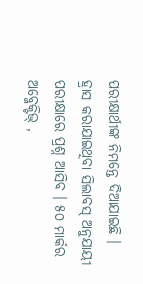ପରୀକ୍ଷାର୍ଥୀଙ୍କ ନିମନ୍ତେ ଦିଆଯାଇଛି ।
ହ୍ରାସ କରାଯାଇଥିବା ସିଲାବସ୍ ଅନୁଯାୟୀ ପରୀକ୍ଷାରେ ପ୍ରଶ୍ନ ଆସିବ । ୫୦ ମାର୍କର ଅବ୍ଜେକ୍ଟିଭ୍ ,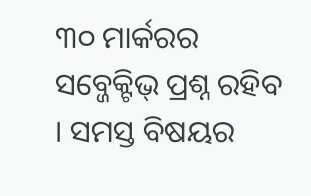୩୦ ମାର୍କରର ସବ୍ଜେକ୍ଟିଭ୍ ପ୍ରଶ୍ନ ରହିବ । ସମସ୍ତ ବିଷୟର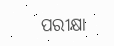ପରୀକ୍ଷା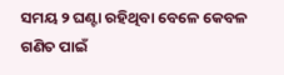ସମୟ ୨ ଘଣ୍ଟା ରହିଥିବା ବେଳେ କେବଳ ଗଣିତ ପାଇଁ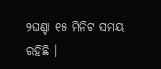୨ଘଣ୍ଚା ୧୫ ମିନିଟ ସମୟ ରହିଛି ।